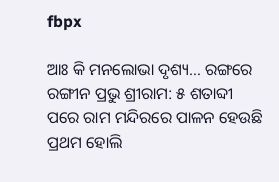fbpx

ଆଃ କି ମନଲୋଭା ଦୃଶ୍ୟ… ରଙ୍ଗରେ ରଙ୍ଗୀନ ପ୍ରଭୁ ଶ୍ରୀରାମ: ୫ ଶତାବ୍ଦୀ ପରେ ରାମ ମନ୍ଦିରରେ ପାଳନ ହେଉଛି ପ୍ରଥମ ହୋଲି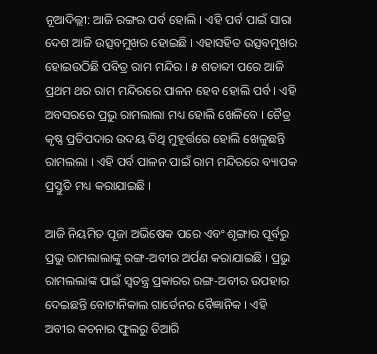ନୂଆଦିଲ୍ଲୀ: ଆଜି ରଙ୍ଗର ପର୍ବ ହୋଲି । ଏହି ପର୍ବ ପାଇଁ ସାରା ଦେଶ ଆଜି ଉତ୍ସବମୁଖର ହୋଇଛି । ଏହାସହିତ ଉତ୍ସବମୁଖର ହୋଇଉଠିଛି ପବିତ୍ର ରାମ ମନ୍ଦିର । ୫ ଶତାବ୍ଦୀ ପରେ ଆଜି ପ୍ରଥମ ଥର ରାମ ମନ୍ଦିରରେ ପାଳନ ହେବ ହୋଲି ପର୍ବ । ଏହି ଅବସରରେ ପ୍ରଭୁ ରାମଲାଲା ମଧ୍ୟ ହୋଲି ଖେଳିବେ । ଚୈତ୍ର କୃଷ୍ଣ ପ୍ରତିପଦାର ଉଦୟ ତିଥି ମୁହୂର୍ତ୍ତରେ ହୋଲି ଖେଳୁଛନ୍ତି ରାମଲଲା । ଏହି ପର୍ବ ପାଳନ ପାଇଁ ରାମ ମନ୍ଦିରରେ ବ୍ୟାପକ ପ୍ରସ୍ତୁତି ମଧ୍ୟ କରାଯାଇଛି ।

ଆଜି ନିୟମିତ ପୂଜା ଅଭିଷେକ ପରେ ଏବଂ ଶୃଙ୍ଗାର ପୂର୍ବରୁ ପ୍ରଭୁ ରାମଲାଲାଙ୍କୁ ରଙ୍ଗ-ଅବୀର ଅର୍ପଣ କରାଯାଇଛି । ପ୍ରଭୁ ରାମଲଲାଙ୍କ ପାଇଁ ସ୍ୱତନ୍ତ୍ର ପ୍ରକାରର ରଙ୍ଗ-ଅବୀର ଉପହାର ଦେଇଛନ୍ତି ବୋଟାନିକାଲ ଗାର୍ଡେନର ବୈଜ୍ଞାନିକ । ଏହି ଅବୀର କଚନାର ଫୁଲରୁ ତିଆରି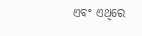ଏବଂ ଏଥିରେ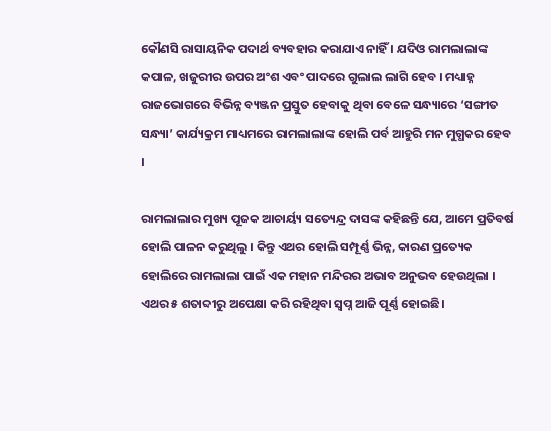କୌଣସି ରାସାୟନିକ ପଦାର୍ଥ ବ୍ୟବହାର କରାଯାଏ ନାହିଁ । ଯଦିଓ ରାମଲାଲାଙ୍କ କପାଳ, ଖଜୁରୀର ଉପର ଅଂଶ ଏବଂ ପାଦରେ ଗୁଲାଲ ଲାଗି ହେବ । ମଧ୍ୟାହ୍ନ ରାଜଭୋଗରେ ବିଭିନ୍ନ ବ୍ୟଞ୍ଜନ ପ୍ରସ୍ତୁତ ହେବାକୁ ଥିବା ବେଳେ ସନ୍ଧ୍ୟାରେ ‘ସଙ୍ଗୀତ ସନ୍ଧ୍ୟା’ କାର୍ଯ୍ୟକ୍ରମ ମାଧ୍ୟମରେ ରାମଲାଲାଙ୍କ ହୋଲି ପର୍ବ ଆହୁରି ମନ ମୁଗ୍ଧକର ହେବ ।

ରାମଲାଲାର ମୁଖ୍ୟ ପୂଜକ ଆଚାର୍ୟ୍ୟ ସତ୍ୟେନ୍ଦ୍ର ଦାସଙ୍କ କହିଛନ୍ତି ଯେ, ଆମେ ପ୍ରତିବର୍ଷ ହୋଲି ପାଳନ କରୁଥିଲୁ । କିନ୍ତୁ ଏଥର ହୋଲି ସମ୍ପୂର୍ଣ୍ଣ ଭିନ୍ନ, କାରଣ ପ୍ରତ୍ୟେକ ହୋଲିରେ ରାମଲାଲା ପାଇଁ ଏକ ମହାନ ମନ୍ଦିରର ଅଭାବ ଅନୁଭବ ହେଉଥିଲା । ଏଥର ୫ ଶତାବ୍ଦୀରୁ ଅପେକ୍ଷା କରି ରହିଥିବା ସ୍ୱପ୍ନ ଆଜି ପୂର୍ଣ୍ଣ ହୋଇଛି।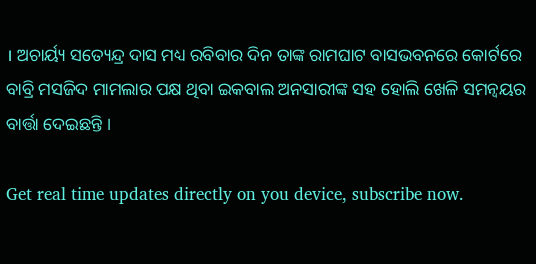। ଅଚାର୍ୟ୍ୟ ସତ୍ୟେନ୍ଦ୍ର ଦାସ ମଧ୍ୟ ରବିବାର ଦିନ ତାଙ୍କ ରାମଘାଟ ବାସଭବନରେ କୋର୍ଟରେ ବାବ୍ରି ମସଜିଦ ମାମଲାର ପକ୍ଷ ଥିବା ଇକବାଲ ଅନସାରୀଙ୍କ ସହ ହୋଲି ଖେଳି ସମନ୍ୱୟର ବାର୍ତ୍ତା ଦେଇଛନ୍ତି ।

Get real time updates directly on you device, subscribe now.